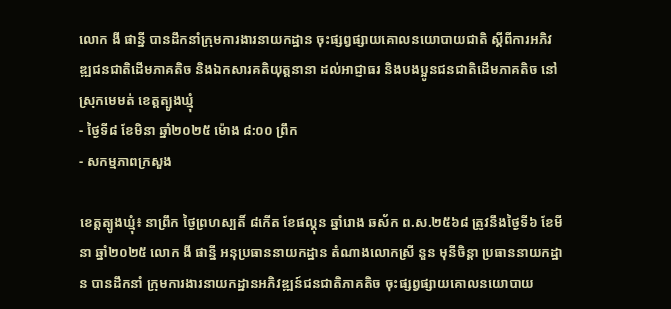លោក ងី ផាន្នី បានដឹកនាំក្រុមការងារនាយកដ្ឋាន ចុះផ្សព្វផ្សាយគោលនយោបាយជាតិ ស្ដីពីការអភិវឌ្ឍជនជាតិដើមភាគតិច និងឯកសារគតិយុត្តនានា ដល់អាជ្ញាធរ និងបងប្អូនជនជាតិដើមភាគតិច នៅស្រុកមេមត់ ខេត្តត្បូងឃ្មុំ
- ថ្ងៃទី៨ ខែមិនា ឆ្នាំ២០២៥ ម៉ោង ៨:០០ ព្រឹក
- សកម្មភាពក្រសួង

ខេត្តត្បូងឃ្មុំ៖ នាព្រឹក ថ្ងៃព្រហស្បតិ៍ ៨កើត ខែផល្គុន ឆ្នាំរោង ឆស័ក ព.ស.២៥៦៨ ត្រូវនឹងថ្ងៃទី៦ ខែមីនា ឆ្នាំ២០២៥ លោក ងី ផាន្នី អនុប្រធាននាយកដ្ឋាន តំណាងលោកស្រី នួន មុនីចិន្តា ប្រធាននាយកដ្ឋាន បានដឹកនាំ ក្រុមការងារនាយកដ្ឋានអភិវឌ្ឍន៍ជនជាតិភាគតិច ចុះផ្សព្វផ្សាយគោលនយោបាយ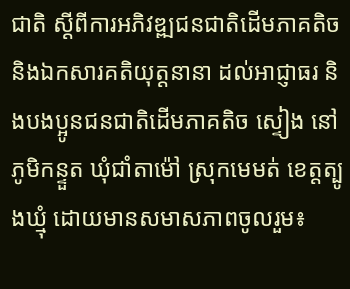ជាតិ ស្ដីពីការអភិវឌ្ឍជនជាតិដើមភាគតិច និងឯកសារគតិយុត្តនានា ដល់អាជ្ញាធរ និងបងប្អូនជនជាតិដើមភាគតិច ស្ទៀង នៅភូមិកន្ទួត ឃុំជាំតាម៉ៅ ស្រុកមេមត់ ខេត្តត្បូងឃ្មុំ ដោយមានសមាសភាពចូលរួម៖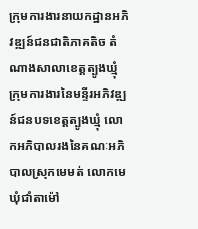ក្រុមការងារនាយកដ្ឋានអភិវឌ្ឍន៍ជនជាតិភាគតិច តំណាងសាលាខេត្តត្បូងឃ្មុំ ក្រុមការងារនៃមន្ទីរអភិវឌ្ឍន៍ជនបទខេត្តត្បូងឃ្មុំ លោកអភិបាលរងនៃគណៈអភិបាលស្រុកមេមត់ លោកមេឃុំជាំតាម៉ៅ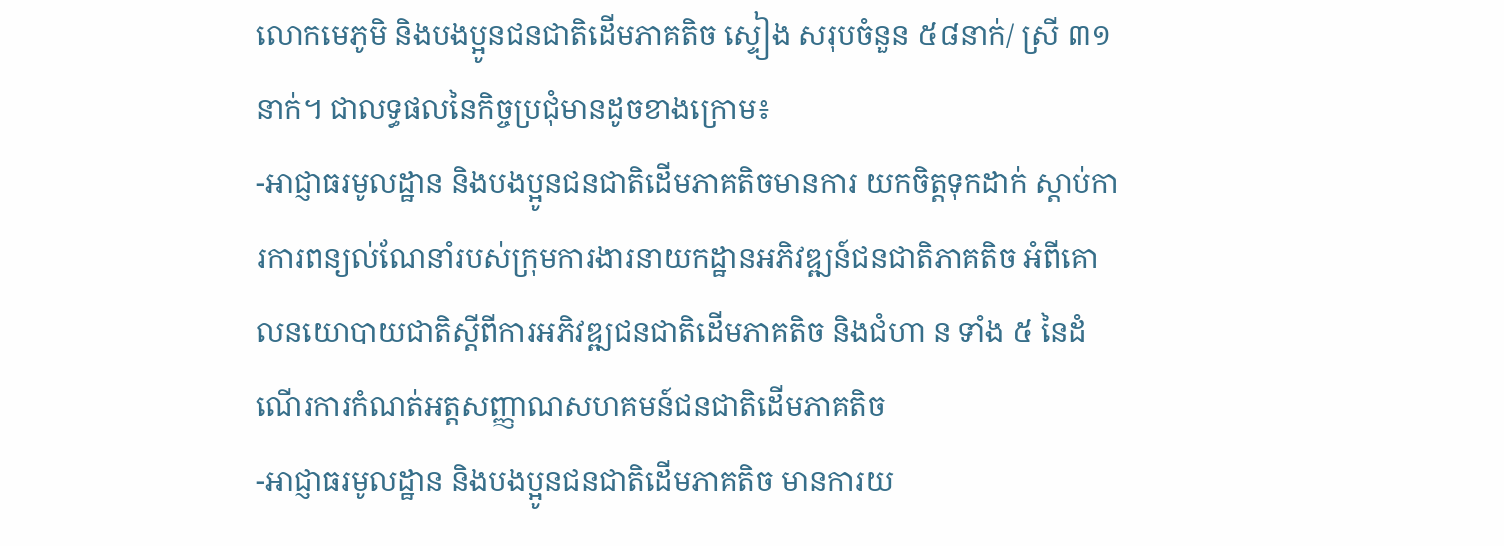លោកមេភូមិ និងបងប្អូនជនជាតិដើមភាគតិច ស្ទៀង សរុបចំនួន ៥៨នាក់/ ស្រី ៣១នាក់។ ជាលទ្ធផលនៃកិច្ចប្រជុំមានដូចខាងក្រោម៖
-អាជ្ញាធរមូលដ្ឋាន និងបងប្អូនជនជាតិដើមភាគតិចមានការ យកចិត្តទុកដាក់ ស្ដាប់ការការពន្យល់ណែនាំរបស់ក្រុមការងារនាយកដ្ឋានអភិវឌ្ឍន៍ជនជាតិភាគតិច អំពីគោលនយោបាយជាតិស្ដីពីការអភិវឌ្ឍជនជាតិដើមភាគតិច និងជំហា ន ទាំង ៥ នៃដំណើរការកំណត់អត្តសញ្ញាណសហគមន៍ជនជាតិដើមភាគតិច
-អាជ្ញាធរមូលដ្ឋាន និងបងប្អូនជនជាតិដើមភាគតិច មានការយ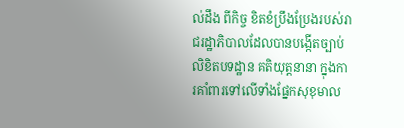ល់ដឹង ពីកិច្ច ខិតខំប្រឹងប្រែងរបស់រាជរដ្ឋាភិបាលដែលបានបង្កើតច្បាប់ លិខិតបទដ្ឋាន គតិយុត្តនានា ក្នុងការគាំពារទៅលើទាំងផ្នែកសុខុមាល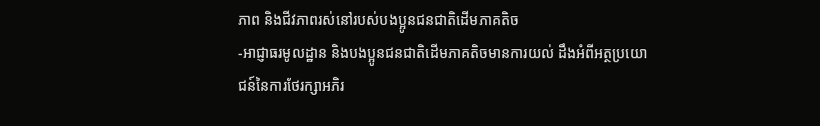ភាព និងជីវភាពរស់នៅរបស់បងប្អូនជនជាតិដើមភាគតិច
-អាជ្ញាធរមូលដ្ឋាន និងបងប្អូនជនជាតិដើមភាគតិចមានការយល់ ដឹងអំពីអត្ថប្រយោជន៍នៃការថែរក្សាអភិរ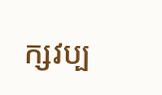ក្សវប្ប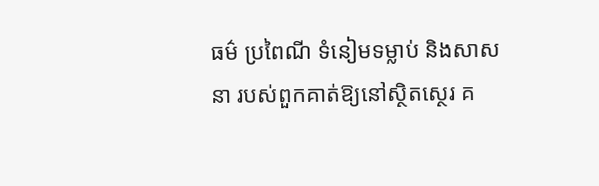ធម៌ ប្រពៃណី ទំនៀមទម្លាប់ និងសាសនា របស់ពួកគាត់ឱ្យនៅស្ថិតស្ថេរ គ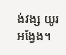ង់វង្ស យូរអង្វែង។